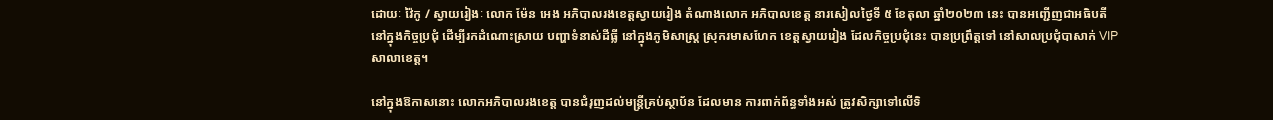ដោយៈ វ៉ៃកូ / ស្វាយរៀងៈ លោក ម៉ែន អេង អភិបាលរងខេត្តស្វាយរៀង តំណាងលោក អភិបាលខេត្ត នារសៀលថ្ងៃទី ៥ ខែតុលា ឆ្នាំ២០២៣ នេះ បានអញ្ជើញជាអធិបតី នៅក្នុងកិច្ចប្រជុំ ដើម្បីរកដំណោះស្រាយ បញ្ហាទំនាស់ដីធ្លី នៅក្នុងភូមិសាស្ត្រ ស្រុករមាសហែក ខេត្តស្វាយរៀង ដែលកិច្ចប្រជុំនេះ បានប្រព្រឹត្តទៅ នៅសាលប្រជុំបាសាក់ VIP សាលាខេត្ត។

នៅក្នុងឱកាសនោះ លោកអភិបាលរងខេត្ត បានជំរុញដល់មន្ត្រីគ្រប់ស្ថាប័ន ដែលមាន ការពាក់ព័ន្ធទាំងអស់ ត្រូវសិក្សាទៅលើទិ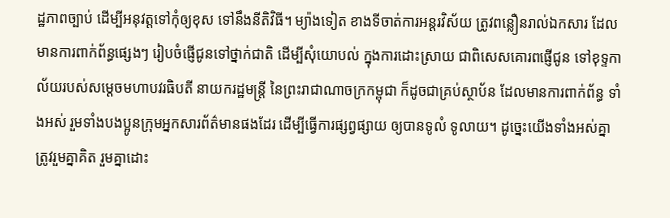ដ្ឋភាពច្បាប់ ដើម្បីអនុវត្តទៅកុំឲ្យខុស ទៅនឹងនីតិវិធី។ ម្យ៉ាងទៀត ខាងទីចាត់ការអន្តរវិស័យ ត្រូវពន្លឿនរាល់ឯកសារ ដែលមានការពាក់ព័ន្ធផ្សេងៗ រៀបចំផ្ញើជូនទៅថ្នាក់ជាតិ ដើម្បីសុំយោបល់ ក្នុងការដោះស្រាយ ជាពិសេសគោរពផ្ញើជូន ទៅខុទ្ទកាល័យរបស់សម្ដេចមហាបវរធិបតី នាយករដ្ឋមន្ត្រី នៃព្រះរាជាណាចក្រកម្ពុជា ក៏ដូចជាគ្រប់ស្ថាប័ន ដែលមានការពាក់ព័ន្ធ ទាំងអស់ រួមទាំងបងប្អូនក្រុមអ្នកសារព័ត៌មានផងដែរ ដើម្បីធ្វើការផ្សព្វផ្សាយ ឲ្យបានទូលំ ទូលាយ។ ដូច្នេះយើងទាំងអស់គ្នា ត្រូវរួមគ្នាគិត រួមគ្នាដោះ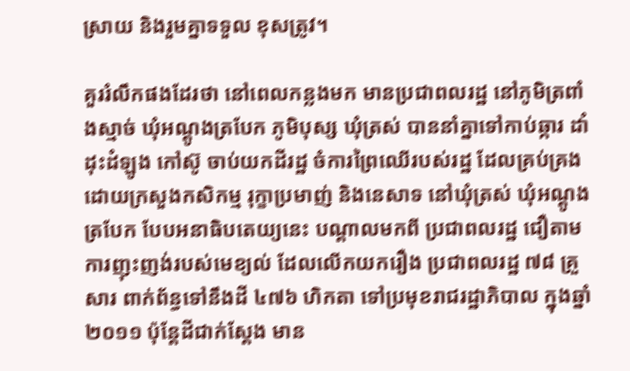ស្រាយ និងរួមគ្នាទទួល ខុសត្រូវ។

គួររំលឹកផងដែរថា នៅពេលកន្លងមក មានប្រជាពលរដ្ឋ នៅភូមិត្រពាំងស្មាច់ ឃុំអណ្ដូងត្របែក ភូមិបុស្ស ឃុំត្រស់ បាននាំគ្នាទៅកាប់ឆ្ការ ដាំដុះដំឡូង កៅស៊ូ ចាប់យកដីរដ្ឋ ចំការព្រៃឈើរបស់រដ្ឋ ដែលគ្រប់គ្រង ដោយក្រសួងកសិកម្ម រុក្ខាប្រមាញ់ និងនេសាទ នៅឃុំត្រស់ ឃុំអណ្ដូងត្របែក បែបអនាធិបតេយ្យនេះ បណ្តាលមកពី ប្រជាពលរដ្ឋ ជឿតាមការញុះញង់របស់មេខ្យល់ ដែលលើកយករឿង ប្រជាពលរដ្ឋ ៧៨ គ្រួសារ ពាក់ព័ន្ធទៅនឹងដី ៤៧៦ ហិកតា ទៅប្រមុខរាជរដ្ឋាភិបាល ក្នុងឆ្នាំ២០១១ ប៉ុន្តែដីជាក់ស្ដែង មាន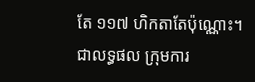តែ ១១៧ ហិកតាតែប៉ុណ្ណោះ។
ជាលទ្ធផល ក្រុមការ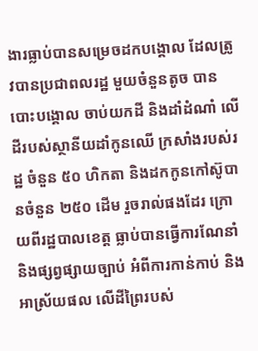ងារធ្លាប់បានសម្រេចដកបង្គោល ដែលត្រូវបានប្រជាពលរដ្ឋ មួយចំនួនតូច បានបោះបង្គោល ចាប់យកដី និងដាំដំណាំ លើដីរបស់ស្ថានីយដាំកូនឈើ ក្រសាំងរបស់រដ្ឋ ចំនួន ៥០ ហិកតា និងដកកូនកៅស៊ូបានចំនួន ២៥០ ដើម រួចរាល់ផងដែរ ក្រោយពីរដ្ឋបាលខេត្ត ធ្លាប់បានធ្វើការណែនាំ និងផ្សព្វផ្សាយច្បាប់ អំពីការកាន់កាប់ និងអាស្រ័យផល លើដីព្រៃរបស់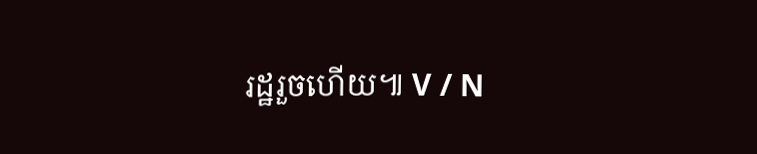រដ្ឋរួចហើយ៕ V / N